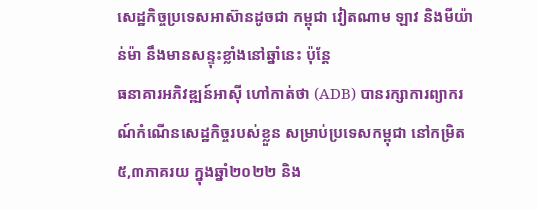សេដ្ឋកិច្ចប្រទេសអាស៊ានដូចជា កម្ពុជា វៀតណាម ឡាវ និងមីយ៉ាន់ម៉ា នឹងមានសន្ទុះខ្លាំងនៅឆ្នាំនេះ ប៉ុន្តែ
ធនាគារអភិវឌ្ឍន៍អាស៊ី ហៅកាត់ថា (ADB) បានរក្សាការព្យាករណ៍កំណើនសេដ្ឋកិច្ចរបស់ខ្លួន សម្រាប់ប្រទេសកម្ពុជា នៅកម្រិត៥,៣ភាគរយ ក្នុងឆ្នាំ២០២២ និង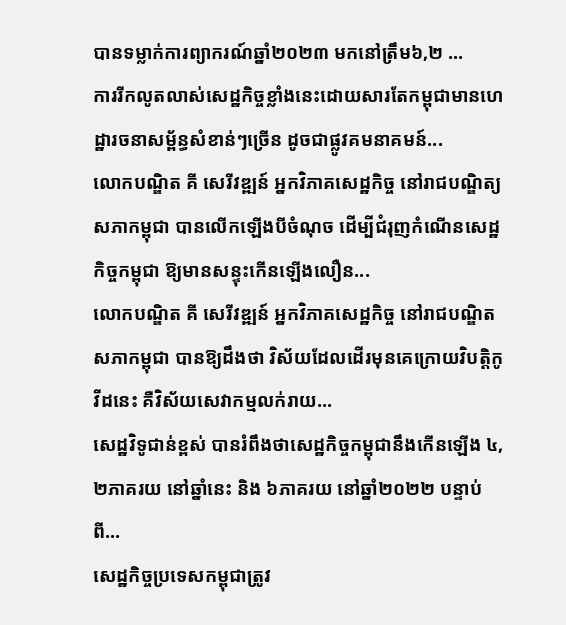បានទម្លាក់ការព្យាករណ៍ឆ្នាំ២០២៣ មកនៅត្រឹម៦,២ ...
ការរីកលូតលាស់សេដ្ឋកិច្ចខ្លាំងនេះដោយសារតែកម្ពុជាមានហេដ្ឋារចនាសម្ព័ន្ធសំខាន់ៗច្រើន ដូចជាផ្លូវគមនាគមន៍...
លោកបណ្ឌិត គី សេរីវឌ្ឍន៍ អ្នកវិភាគសេដ្ឋកិច្ច នៅរាជបណ្ឌិត្យសភាកម្ពុជា បានលើកឡើងបីចំណុច ដើម្បីជំរុញកំណើនសេដ្ឋកិច្ចកម្ពុជា ឱ្យមានសន្ទុះកើនឡើងលឿន...
លោកបណ្ឌិត គី សេរីវឌ្ឍន៍ អ្នកវិភាគសេដ្ឋកិច្ច នៅរាជបណ្ឌិតសភាកម្ពុជា បានឱ្យដឹងថា វិស័យដែលដើរមុនគេក្រោយវិបត្តិកូវីដនេះ គឺវិស័យសេវាកម្មលក់រាយ...
សេដ្ឋវិទូជាន់ខ្ពស់ បានរំពឹងថាសេដ្ឋកិច្ចកម្ពុជានឹងកើនឡើង ៤,២ភាគរយ នៅឆ្នាំនេះ និង ៦ភាគរយ នៅឆ្នាំ២០២២ បន្ទាប់ពី...
សេដ្ឋកិច្ចប្រទេសកម្ពុជាត្រូវ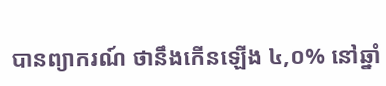បានព្យាករណ៍ ថានឹងកើនឡើង ៤,០% នៅឆ្នាំ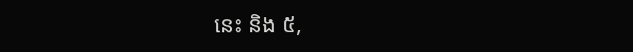នេះ និង ៥,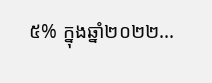៥% ក្នុងឆ្នាំ២០២២...